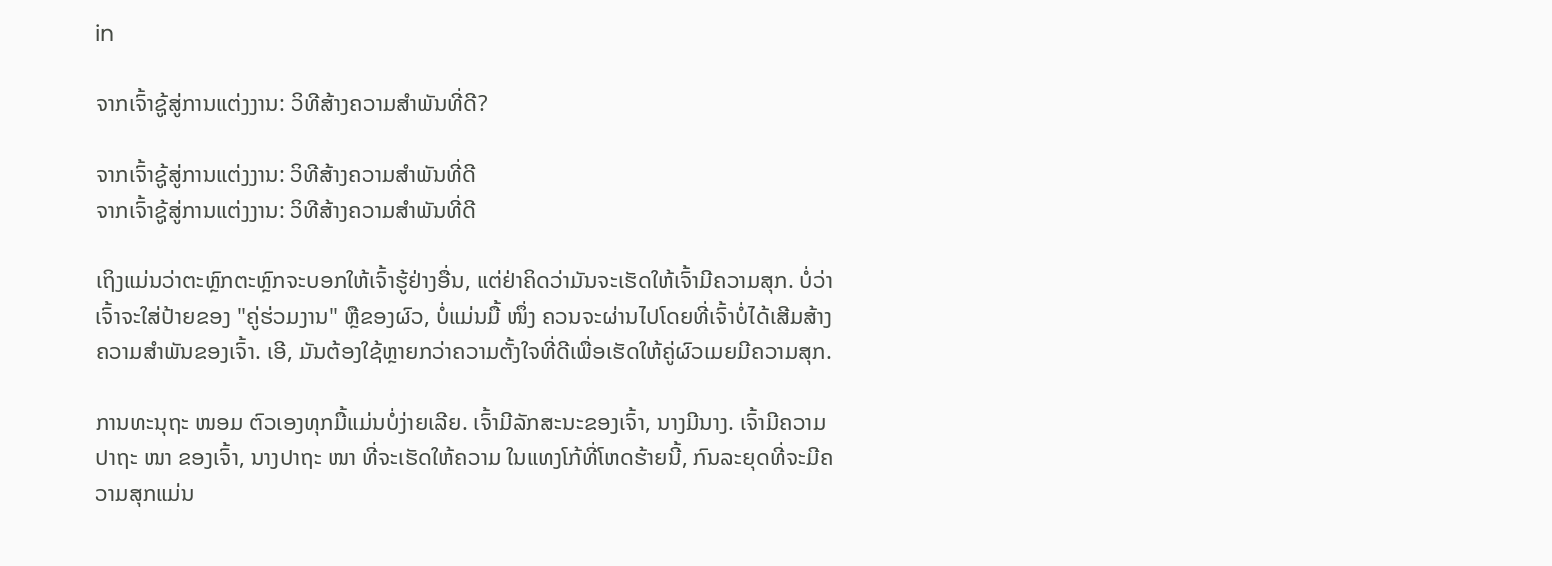in

ຈາກເຈົ້າຊູ້ສູ່ການແຕ່ງງານ: ວິທີສ້າງຄວາມສໍາພັນທີ່ດີ?

ຈາກເຈົ້າຊູ້ສູ່ການແຕ່ງງານ: ວິທີສ້າງຄວາມສໍາພັນທີ່ດີ
ຈາກເຈົ້າຊູ້ສູ່ການແຕ່ງງານ: ວິທີສ້າງຄວາມສໍາພັນທີ່ດີ

ເຖິງແມ່ນວ່າຕະຫຼົກຕະຫຼົກຈະບອກໃຫ້ເຈົ້າຮູ້ຢ່າງອື່ນ, ແຕ່ຢ່າຄິດວ່າມັນຈະເຮັດໃຫ້ເຈົ້າມີຄວາມສຸກ. ບໍ່ວ່າເຈົ້າຈະໃສ່ປ້າຍຂອງ "ຄູ່ຮ່ວມງານ" ຫຼືຂອງຜົວ, ບໍ່ແມ່ນມື້ ໜຶ່ງ ຄວນຈະຜ່ານໄປໂດຍທີ່ເຈົ້າບໍ່ໄດ້ເສີມສ້າງຄວາມສໍາພັນຂອງເຈົ້າ. ເອີ, ມັນຕ້ອງໃຊ້ຫຼາຍກວ່າຄວາມຕັ້ງໃຈທີ່ດີເພື່ອເຮັດໃຫ້ຄູ່ຜົວເມຍມີຄວາມສຸກ.

ການທະນຸຖະ ໜອມ ຕົວເອງທຸກມື້ແມ່ນບໍ່ງ່າຍເລີຍ. ເຈົ້າມີລັກສະນະຂອງເຈົ້າ, ນາງມີນາງ. ເຈົ້າມີຄວາມປາຖະ ໜາ ຂອງເຈົ້າ, ນາງປາຖະ ໜາ ທີ່ຈະເຮັດໃຫ້ຄວາມ ໃນແທງໂກ້ທີ່ໂຫດຮ້າຍນີ້, ກົນລະຍຸດທີ່ຈະມີຄວາມສຸກແມ່ນ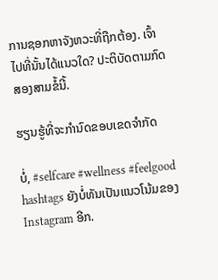ການຊອກຫາຈັງຫວະທີ່ຖືກຕ້ອງ. ເຈົ້າໄປທີ່ນັ້ນໄດ້ແນວໃດ? ປະຕິບັດຕາມກົດສອງສາມຂໍ້ນີ້.

ຮຽນຮູ້ທີ່ຈະກໍານົດຂອບເຂດຈໍາກັດ

ບໍ່, #selfcare #wellness #feelgood hashtags ຍັງບໍ່ທັນເປັນແນວໂນ້ມຂອງ Instagram ອີກ.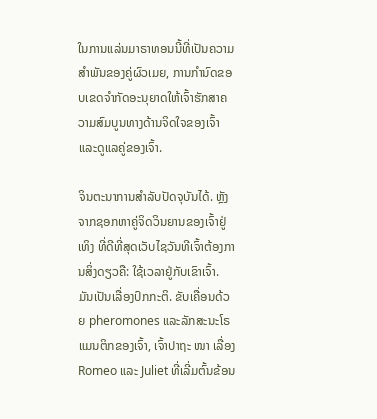ໃນການແລ່ນມາຣາທອນນີ້ທີ່ເປັນຄວາມສໍາພັນຂອງຄູ່ຜົວເມຍ, ການກໍານົດຂອບເຂດຈໍາກັດອະນຸຍາດໃຫ້ເຈົ້າຮັກສາຄວາມສົມບູນທາງດ້ານຈິດໃຈຂອງເຈົ້າແລະດູແລຄູ່ຂອງເຈົ້າ.

ຈິນຕະນາການສໍາລັບປັດຈຸບັນໄດ້. ຫຼັງຈາກຊອກຫາຄູ່ຈິດວິນຍານຂອງເຈົ້າຢູ່ເທິງ ທີ່ດີທີ່ສຸດເວັບໄຊວັນທີເຈົ້າຕ້ອງການສິ່ງດຽວຄື: ໃຊ້ເວລາຢູ່ກັບເຂົາເຈົ້າ. ມັນເປັນເລື່ອງປົກກະຕິ. ຂັບເຄື່ອນດ້ວຍ pheromones ແລະລັກສະນະໂຣແມນຕິກຂອງເຈົ້າ, ເຈົ້າປາຖະ ໜາ ເລື່ອງ Romeo ແລະ Juliet ທີ່ເລີ່ມຕົ້ນຂ້ອນ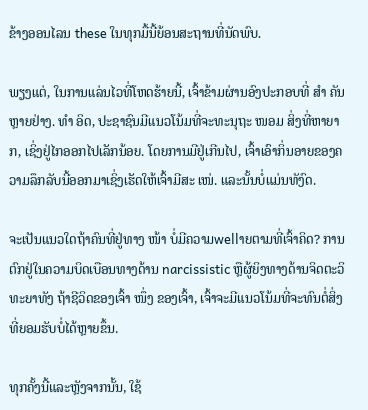ຂ້າງອອນໄລນ these ໃນທຸກມື້ນີ້ຍ້ອນສະຖານທີ່ນັດພົບ.

ພຽງແຕ່, ໃນການແລ່ນໄວທີ່ໂຫດຮ້າຍນີ້, ເຈົ້າຂ້າມຜ່ານອົງປະກອບທີ່ ສຳ ຄັນຫຼາຍຢ່າງ. ທຳ ອິດ, ປະຊາຊົນມີແນວໂນ້ມທີ່ຈະທະນຸຖະ ໜອມ ສິ່ງທີ່ຫາຍາກ, ເຊິ່ງຢູ່ໄກອອກໄປເລັກນ້ອຍ. ໂດຍການມີຢູ່ເກີນໄປ, ເຈົ້າເອົາກິ່ນອາຍຂອງຄວາມລຶກລັບນີ້ອອກມາເຊິ່ງເຮັດໃຫ້ເຈົ້າມີສະ ເໜ່. ແລະນັ້ນບໍ່ແມ່ນທັງົດ.

ຈະເປັນແນວໃດຖ້າຄົນທີ່ຢູ່ທາງ ໜ້າ ບໍ່ມີຄວາມwellາຍຕາມທີ່ເຈົ້າຄິດ? ການຕົກຢູ່ໃນຄວາມບິດເບືອນທາງດ້ານ narcissistic ຫຼືຜູ້ຍິງທາງດ້ານຈິດຕະວິທະຍາທັງ ຖ້າຊີວິດຂອງເຈົ້າ ໜຶ່ງ ຂອງເຈົ້າ, ເຈົ້າຈະມີແນວໂນ້ມທີ່ຈະທົນຕໍ່ສິ່ງທີ່ຍອມຮັບບໍ່ໄດ້ຫຼາຍຂຶ້ນ.

ທຸກຄັ້ງນີ້ແລະຫຼັງຈາກນັ້ນ, ໃຊ້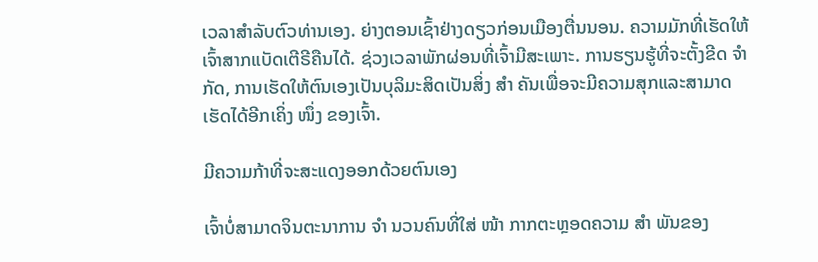ເວລາສໍາລັບຕົວທ່ານເອງ. ຍ່າງຕອນເຊົ້າຢ່າງດຽວກ່ອນເມືອງຕື່ນນອນ. ຄວາມມັກທີ່ເຮັດໃຫ້ເຈົ້າສາກແບັດເຕີຣີຄືນໄດ້. ຊ່ວງເວລາພັກຜ່ອນທີ່ເຈົ້າມີສະເພາະ. ການຮຽນຮູ້ທີ່ຈະຕັ້ງຂີດ ຈຳ ກັດ, ການເຮັດໃຫ້ຕົນເອງເປັນບຸລິມະສິດເປັນສິ່ງ ສຳ ຄັນເພື່ອຈະມີຄວາມສຸກແລະສາມາດເຮັດໄດ້ອີກເຄິ່ງ ໜຶ່ງ ຂອງເຈົ້າ.

ມີຄວາມກ້າທີ່ຈະສະແດງອອກດ້ວຍຕົນເອງ

ເຈົ້າບໍ່ສາມາດຈິນຕະນາການ ຈຳ ນວນຄົນທີ່ໃສ່ ໜ້າ ກາກຕະຫຼອດຄວາມ ສຳ ພັນຂອງ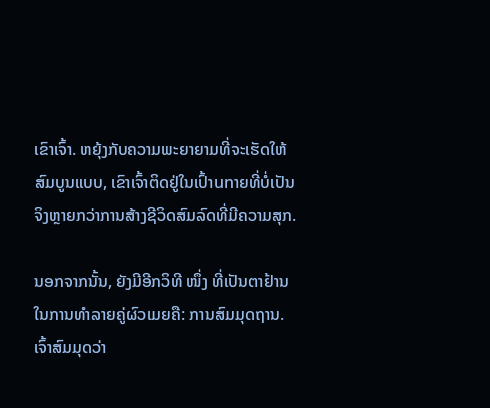ເຂົາເຈົ້າ. ຫຍຸ້ງກັບຄວາມພະຍາຍາມທີ່ຈະເຮັດໃຫ້ສົມບູນແບບ, ເຂົາເຈົ້າຕິດຢູ່ໃນເປົ້າunາຍທີ່ບໍ່ເປັນຈິງຫຼາຍກວ່າການສ້າງຊີວິດສົມລົດທີ່ມີຄວາມສຸກ.

ນອກຈາກນັ້ນ, ຍັງມີອີກວິທີ ໜຶ່ງ ທີ່ເປັນຕາຢ້ານໃນການທໍາລາຍຄູ່ຜົວເມຍຄື: ການສົມມຸດຖານ. ເຈົ້າສົມມຸດວ່າ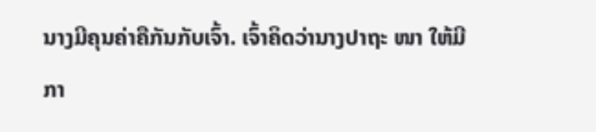ນາງມີຄຸນຄ່າຄືກັນກັບເຈົ້າ. ເຈົ້າຄິດວ່ານາງປາຖະ ໜາ ໃຫ້ມີກາ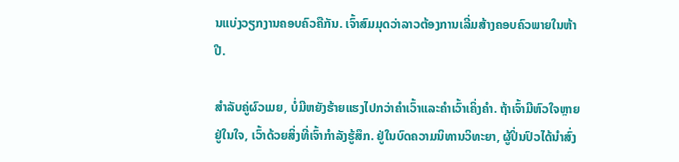ນແບ່ງວຽກງານຄອບຄົວຄືກັນ. ເຈົ້າສົມມຸດວ່າລາວຕ້ອງການເລີ່ມສ້າງຄອບຄົວພາຍໃນຫ້າປີ.

ສໍາລັບຄູ່ຜົວເມຍ, ບໍ່ມີຫຍັງຮ້າຍແຮງໄປກວ່າຄໍາເວົ້າແລະຄໍາເວົ້າເຄິ່ງຄໍາ. ຖ້າເຈົ້າມີຫົວໃຈຫຼາຍຢູ່ໃນໃຈ, ເວົ້າດ້ວຍສິ່ງທີ່ເຈົ້າກໍາລັງຮູ້ສຶກ. ຢູ່ໃນບົດຄວາມນິທານວິທະຍາ, ຜູ້ປິ່ນປົວໄດ້ນໍາສົ່ງ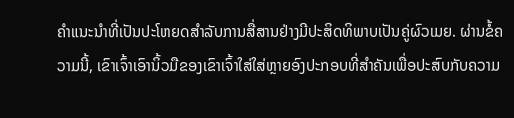ຄໍາແນະນໍາທີ່ເປັນປະໂຫຍດສໍາລັບການສື່ສານຢ່າງມີປະສິດທິພາບເປັນຄູ່ຜົວເມຍ. ຜ່ານຂໍ້ຄວາມນີ້, ເຂົາເຈົ້າເອົານິ້ວມືຂອງເຂົາເຈົ້າໃສ່ໃສ່ຫຼາຍອົງປະກອບທີ່ສໍາຄັນເພື່ອປະສົບກັບຄວາມ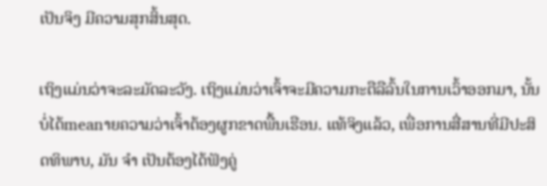ເປັນຈິງ ມີຄວາມສຸກສິ້ນສຸດ.

ເຖິງແມ່ນວ່າຈະລະມັດລະວັງ. ເຖິງແມ່ນວ່າເຈົ້າຈະມີຄວາມກະຕືລືລົ້ນໃນການເວົ້າອອກມາ, ນັ້ນບໍ່ໄດ້meanາຍຄວາມວ່າເຈົ້າຕ້ອງຜູກຂາດພື້ນເຮືອນ. ແທ້ຈິງແລ້ວ, ເພື່ອການສື່ສານທີ່ມີປະສິດທິພາບ, ມັນ ຈຳ ເປັນຕ້ອງໄດ້ຟັງຄູ່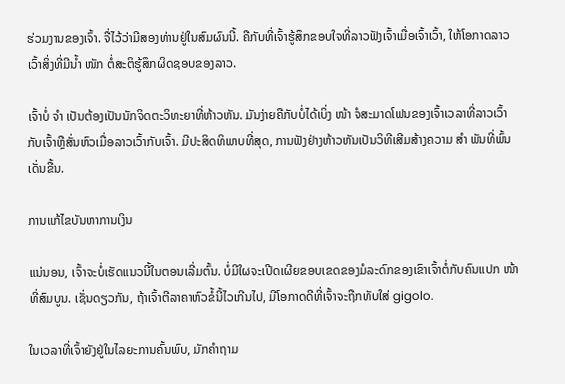ຮ່ວມງານຂອງເຈົ້າ. ຈື່ໄວ້ວ່າມີສອງທ່ານຢູ່ໃນສົມຜົນນີ້. ຄືກັບທີ່ເຈົ້າຮູ້ສຶກຂອບໃຈທີ່ລາວຟັງເຈົ້າເມື່ອເຈົ້າເວົ້າ, ໃຫ້ໂອກາດລາວເວົ້າສິ່ງທີ່ມີນໍ້າ ໜັກ ຕໍ່ສະຕິຮູ້ສຶກຜິດຊອບຂອງລາວ.

ເຈົ້າບໍ່ ຈຳ ເປັນຕ້ອງເປັນນັກຈິດຕະວິທະຍາທີ່ຫ້າວຫັນ. ມັນງ່າຍຄືກັບບໍ່ໄດ້ເບິ່ງ ໜ້າ ຈໍສະມາດໂຟນຂອງເຈົ້າເວລາທີ່ລາວເວົ້າກັບເຈົ້າຫຼືສັ່ນຫົວເມື່ອລາວເວົ້າກັບເຈົ້າ. ມີປະສິດທິພາບທີ່ສຸດ, ການຟັງຢ່າງຫ້າວຫັນເປັນວິທີເສີມສ້າງຄວາມ ສຳ ພັນທີ່ພົ້ນເດັ່ນຂື້ນ.

ການແກ້ໄຂບັນຫາການເງິນ

ແນ່ນອນ, ເຈົ້າຈະບໍ່ເຮັດແນວນີ້ໃນຕອນເລີ່ມຕົ້ນ. ບໍ່ມີໃຜຈະເປີດເຜີຍຂອບເຂດຂອງມໍລະດົກຂອງເຂົາເຈົ້າຕໍ່ກັບຄົນແປກ ໜ້າ ທີ່ສົມບູນ. ເຊັ່ນດຽວກັນ, ຖ້າເຈົ້າຕີລາຄາຫົວຂໍ້ນີ້ໄວເກີນໄປ, ມີໂອກາດດີທີ່ເຈົ້າຈະຖືກທັບໃສ່ gigolo.

ໃນເວລາທີ່ເຈົ້າຍັງຢູ່ໃນໄລຍະການຄົ້ນພົບ, ມັກຄໍາຖາມ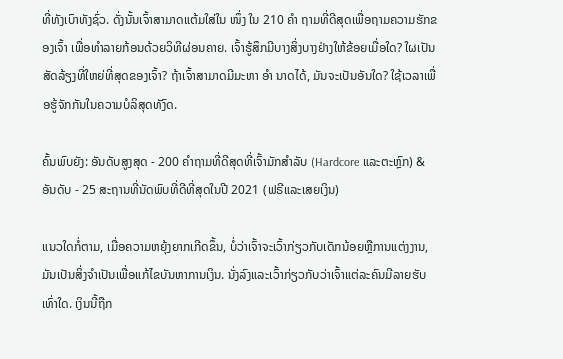ທີ່ທັງເບົາທັງຊົ່ວ. ດັ່ງນັ້ນເຈົ້າສາມາດແຕ້ມໃສ່ໃນ ໜຶ່ງ ໃນ 210 ຄຳ ຖາມທີ່ດີສຸດເພື່ອຖາມຄວາມຮັກຂອງເຈົ້າ ເພື່ອທໍາລາຍກ້ອນດ້ວຍວິທີຜ່ອນຄາຍ. ເຈົ້າຮູ້ສຶກມີບາງສິ່ງບາງຢ່າງໃຫ້ຂ້ອຍເມື່ອໃດ? ໃຜເປັນສັດລ້ຽງທີ່ໃຫຍ່ທີ່ສຸດຂອງເຈົ້າ? ຖ້າເຈົ້າສາມາດມີມະຫາ ອຳ ນາດໄດ້, ມັນຈະເປັນອັນໃດ? ໃຊ້ເວລາເພື່ອຮູ້ຈັກກັນໃນຄວາມບໍລິສຸດທັງົດ.

ຄົ້ນພົບຍັງ: ອັນດັບສູງສຸດ - 200 ຄໍາຖາມທີ່ດີສຸດທີ່ເຈົ້າມັກສໍາລັບ (Hardcore ແລະຕະຫຼົກ) & ອັນດັບ - 25 ສະຖານທີ່ນັດພົບທີ່ດີທີ່ສຸດໃນປີ 2021 (ຟຣີແລະເສຍເງິນ)

ແນວໃດກໍ່ຕາມ, ເມື່ອຄວາມຫຍຸ້ງຍາກເກີດຂຶ້ນ, ບໍ່ວ່າເຈົ້າຈະເວົ້າກ່ຽວກັບເດັກນ້ອຍຫຼືການແຕ່ງງານ, ມັນເປັນສິ່ງຈໍາເປັນເພື່ອແກ້ໄຂບັນຫາການເງິນ. ນັ່ງລົງແລະເວົ້າກ່ຽວກັບວ່າເຈົ້າແຕ່ລະຄົນມີລາຍຮັບເທົ່າໃດ. ເງິນນີ້ຖືກ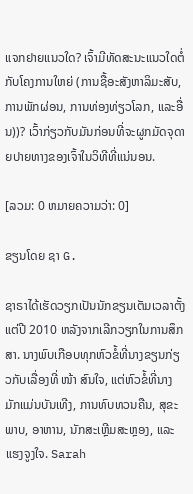ແຈກຢາຍແນວໃດ? ເຈົ້າມີທັດສະນະແນວໃດຕໍ່ກັບໂຄງການໃຫຍ່ (ການຊື້ອະສັງຫາລິມະສັບ, ການພັກຜ່ອນ, ການທ່ອງທ່ຽວໂລກ, ແລະອື່ນ))? ເວົ້າກ່ຽວກັບມັນກ່ອນທີ່ຈະຜູກມັດຈຸດາຍປາຍທາງຂອງເຈົ້າໃນວິທີທີ່ແນ່ນອນ.

[ລວມ: 0 ຫມາຍຄວາມວ່າ: 0]

ຂຽນໂດຍ ຊາ G.

ຊາຣາໄດ້ເຮັດວຽກເປັນນັກຂຽນເຕັມເວລາຕັ້ງແຕ່ປີ 2010 ຫລັງຈາກເລີກວຽກໃນການສຶກສາ. ນາງພົບເກືອບທຸກຫົວຂໍ້ທີ່ນາງຂຽນກ່ຽວກັບເລື່ອງທີ່ ໜ້າ ສົນໃຈ, ແຕ່ຫົວຂໍ້ທີ່ນາງມັກແມ່ນບັນເທີງ, ການທົບທວນຄືນ, ສຸຂະພາບ, ອາຫານ, ນັກສະເຫຼີມສະຫຼອງ, ແລະແຮງຈູງໃຈ. Sarah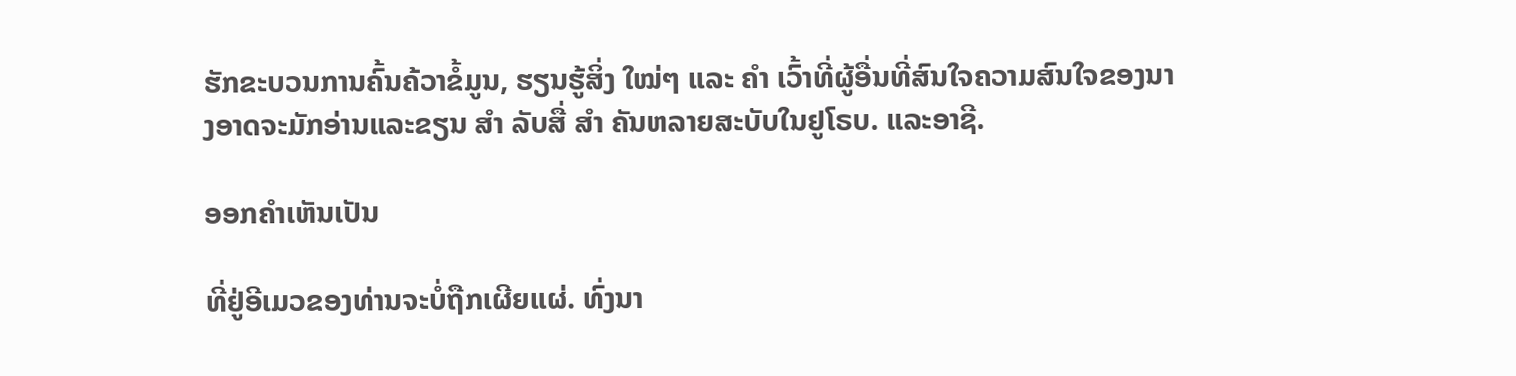ຮັກຂະບວນການຄົ້ນຄ້ວາຂໍ້ມູນ, ຮຽນຮູ້ສິ່ງ ໃໝ່ໆ ແລະ ຄຳ ເວົ້າທີ່ຜູ້ອື່ນທີ່ສົນໃຈຄວາມສົນໃຈຂອງນາງອາດຈະມັກອ່ານແລະຂຽນ ສຳ ລັບສື່ ສຳ ຄັນຫລາຍສະບັບໃນຢູໂຣບ. ແລະອາຊີ.

ອອກຄໍາເຫັນເປັນ

ທີ່ຢູ່ອີເມວຂອງທ່ານຈະບໍ່ຖືກເຜີຍແຜ່. ທົ່ງນາ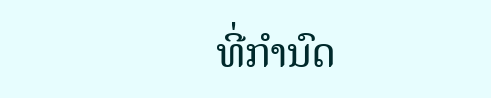ທີ່ກໍານົດ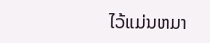ໄວ້ແມ່ນຫມາ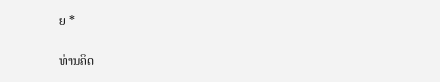ຍ *

ທ່ານຄິດ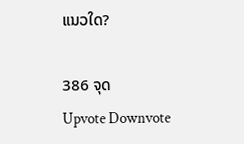ແນວໃດ?

386 ຈຸດ
Upvote Downvote